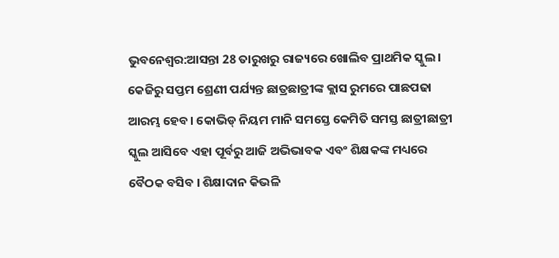ଭୁବନେଶ୍ବର:ଆସନ୍ତା 28 ତାରୁଖରୁ ରାଜ୍ୟରେ ଖୋଲିବ ପ୍ରାଥମିକ ସ୍କୁଲ । କେଜିରୁ ସପ୍ତମ ଶ୍ରେଣୀ ପର୍ଯ୍ୟନ୍ତ ଛାତ୍ରଛାତ୍ରୀଙ୍କ କ୍ଲାସ ରୁମରେ ପାଛପଢା ଆରମ୍ଭ ହେବ। କୋଭିଡ୍ ନିୟମ ମାନି ସମସ୍ତେ କେମିତି ସମସ୍ତ ଛାତ୍ରୀଛାତ୍ରୀ ସ୍କୁଲ ଆସିବେ ଏହା ପୂର୍ବରୁ ଆଜି ଅଭିଭାବକ ଏବଂ ଶିକ୍ଷକଙ୍କ ମଧ୍ୟରେ ବୈଠକ ବସିବ । ଶିକ୍ଷାଦାନ କିଭଳି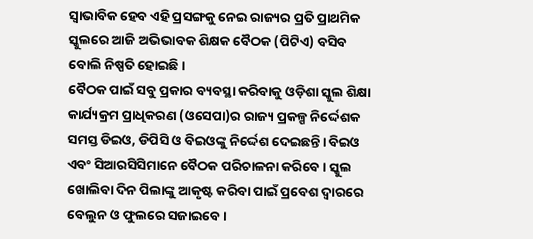ସ୍ଵାଭାବିକ ହେବ ଏହି ପ୍ରସଙ୍ଗକୁ ନେଇ ରାଜ୍ୟର ପ୍ରତି ପ୍ରାଥମିକ ସ୍କୁଲରେ ଆଜି ଅଭିଭାବକ ଶିକ୍ଷକ ବୈଠକ (ପିଟିଏ) ବସିବ ବୋଲି ନିଷ୍ପତି ହୋଇଛି।
ବୈଠକ ପାଇଁ ସବୁ ପ୍ରକାର ବ୍ୟବସ୍ଥା କରିବାକୁ ଓଡ଼ିଶା ସ୍କୁଲ ଶିକ୍ଷା କାର୍ଯ୍ୟକ୍ରମ ପ୍ରାଧିକରଣ (ଓସେପା)ର ରାଜ୍ୟ ପ୍ରକଳ୍ପ ନିର୍ଦ୍ଦେଶକ ସମସ୍ତ ଡିଇଓ, ଡିପିସି ଓ ବିଇଓଙ୍କୁ ନିର୍ଦ୍ଦେଶ ଦେଇଛନ୍ତି। ବିଇଓ ଏବଂ ସିଆରସିସିମାନେ ବୈଠକ ପରିଚାଳନା କରିବେ । ସ୍କୁଲ ଖୋଲିବା ଦିନ ପିଲାଙ୍କୁ ଆକୃଷ୍ଟ କରିବା ପାଇଁ ପ୍ରବେଶ ଦ୍ବାରରେ ବେଲୁନ ଓ ଫୁଲରେ ସଜାଇବେ।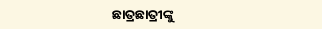ଛାତ୍ରଛାତ୍ରୀଙ୍କୁ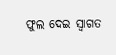ଫୁଲ ଦେଇ ସ୍ଵାଗତ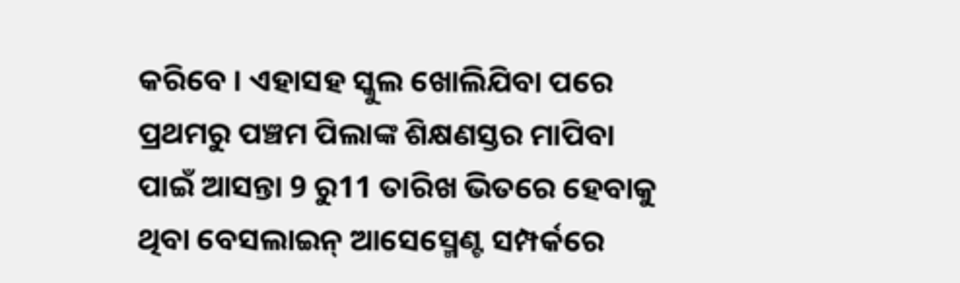କରିବେ । ଏହାସହ ସ୍କୁଲ ଖୋଲିଯିବା ପରେ ପ୍ରଥମରୁ ପଞ୍ଚମ ପିଲାଙ୍କ ଶିକ୍ଷଣସ୍ତର ମାପିବା ପାଇଁ ଆସନ୍ତା 9 ରୁ11 ତାରିଖ ଭିତରେ ହେବାକୁ ଥିବା ବେସଲାଇନ୍ ଆସେସ୍ମେଣ୍ଟ ସମ୍ପର୍କରେ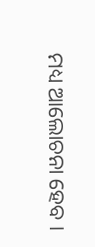ମଧ୍ୟ ଆଲୋଚନା ହେବ ।